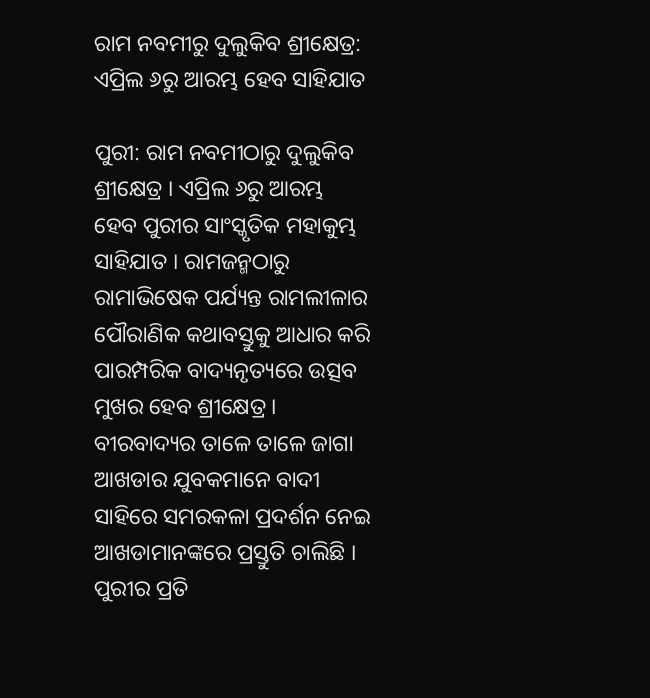ରାମ ନବମୀରୁ ଦୁଲୁକିବ ଶ୍ରୀକ୍ଷେତ୍ର: ଏପ୍ରିଲ ୬ରୁ ଆରମ୍ଭ ହେବ ସାହିଯାତ

ପୁରୀ: ରାମ ନବମୀଠାରୁ ଦୁଲୁକିବ ଶ୍ରୀକ୍ଷେତ୍ର । ଏପ୍ରିଲ ୬ରୁ ଆରମ୍ଭ ହେବ ପୁରୀର ସାଂସ୍କୃତିକ ମହାକୁମ୍ଭ ସାହିଯାତ । ରାମଜନ୍ମଠାରୁ ରାମାଭିଷେକ ପର୍ଯ୍ୟନ୍ତ ରାମଲୀଳାର ପୌରାଣିକ କଥାବସ୍ତୁକୁ ଆଧାର କରି ପାରମ୍ପରିକ ବାଦ୍ୟନୃତ୍ୟରେ ଉତ୍ସବ ମୁଖର ହେବ ଶ୍ରୀକ୍ଷେତ୍ର । ବୀରବାଦ୍ୟର ତାଳେ ତାଳେ ଜାଗା ଆଖଡାର ଯୁବକମାନେ ବାଦୀ ସାହିରେ ସମରକଳା ପ୍ରଦର୍ଶନ ନେଇ ଆଖଡାମାନଙ୍କରେ ପ୍ରସ୍ତୁତି ଚାଲିଛି ।
ପୁରୀର ପ୍ରତି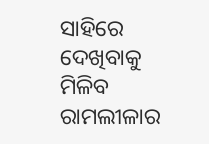ସାହିରେ ଦେଖିବାକୁ ମିଳିବ ରାମଲୀଳାର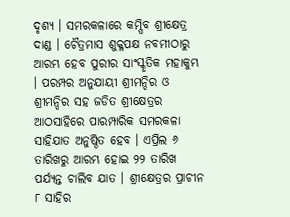ଦୃଶ୍ୟ । ସମରକଳାରେ କମ୍ପିବ ଶ୍ରୀକ୍ଷେତ୍ର ଦାଣ୍ଡ । ଚୈତ୍ରମାସ ଶୁକ୍ଳପକ୍ଷ ନବମୀଠାରୁ ଆରମ୍ଭ ହେବ ପୁରୀର ସାଂସ୍କୃତିକ ମହାକୁମ୍ଭ । ପରମ୍ପର ଅନୁଯାୟୀ ଶ୍ରୀମନ୍ଦିର ଓ ଶ୍ରୀମନ୍ଦିର ସହ ଜଡିତ ଶ୍ରୀକ୍ଷେତ୍ରର ଆଠସାହିରେ ପାରମ୍ପାରିକ ସମରକଳା ସାହିଯାତ ଅନୁଷ୍ଠିତ ହେବ । ଏପ୍ରିଲ ୬ ତାରିଖରୁ ଆରମ୍ଭ ହୋଇ ୨୨ ତାରିଖ ପର୍ଯ୍ୟନ୍ତ ଚାଲିବ ଯାତ । ଶ୍ରୀକ୍ଷେତ୍ରର ପ୍ରାଚୀନ ୮ ସାହିର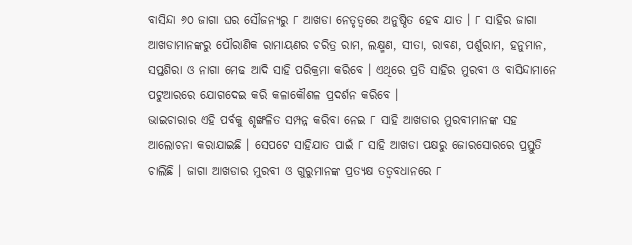ବାସିନ୍ଦା ୬୦ ଜାଗା ଘର ସୌଜନ୍ୟରୁ ୮ ଆଖଡା ନେତୃତ୍ୱରେ ଅନୁଷ୍ଠିତ ହେବ ଯାତ । ୮ ସାହିର ଜାଗା ଆଖଡାମାନଙ୍କରୁ ପୌରାଣିକ ରାମାୟଣର ଚରିତ୍ର ରାମ, ଲକ୍ଷ୍ମଣ, ସୀତା, ରାବଣ, ପର୍ଶୁରାମ, ହନୁମାନ, ସପ୍ତଶିରା ଓ ନାଗା ମେଢ ଆଦି ସାହି ପରିକ୍ରମା କରିବେ । ଏଥିରେ ପ୍ରତି ସାହିର ମୁରବୀ ଓ ବାସିନ୍ଦାମାନେ ପଟୁଆରରେ ଯୋଗଦେଇ କରି କଳାକୌଶଳ ପ୍ରଦର୍ଶନ କରିବେ ।
ଭାଇଚାରାର ଏହି ପର୍ବକୁ ଶୃଙ୍ଖଳିତ ସମ୍ପନ୍ନ କରିବା ନେଇ ୮ ସାହି ଆଖଡାର ମୁରବୀମାନଙ୍କ ସହ ଆଲୋଚନା କରାଯାଇଛି । ସେପଟେ ସାହିଯାତ ପାଇଁ ୮ ସାହି ଆଖଡା ପକ୍ଷରୁ ଜୋରସୋରରେ ପ୍ରସ୍ତୁତି ଚାଲିଛି । ଜାଗା ଆଖଡାର ମୁରବୀ ଓ ଗୁରୁମାନଙ୍କ ପ୍ରତ୍ୟକ୍ଷ ତତ୍ୱବଧାନରେ ୮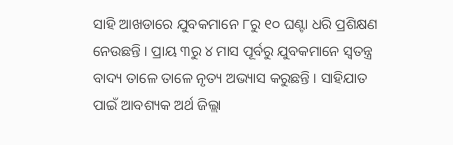ସାହି ଆଖଡାରେ ଯୁବକମାନେ ୮ରୁ ୧୦ ଘଣ୍ଟା ଧରି ପ୍ରଶିକ୍ଷଣ ନେଉଛନ୍ତି । ପ୍ରାୟ ୩ରୁ ୪ ମାସ ପୂର୍ବରୁ ଯୁବକମାନେ ସ୍ୱତନ୍ତ୍ର ବାଦ୍ୟ ତାଳେ ତାଳେ ନୃତ୍ୟ ଅଭ୍ୟାସ କରୁଛନ୍ତି । ସାହିଯାତ ପାଇଁ ଆବଶ୍ୟକ ଅର୍ଥ ଜିଲ୍ଲା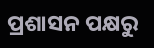ପ୍ରଶାସନ ପକ୍ଷରୁ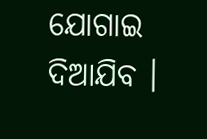ଯୋଗାଇ ଦିଆଯିବ ।